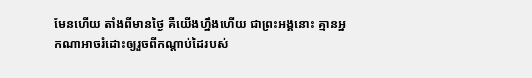មែនហើយ តាំងពីមានថ្ងៃ គឺយើងហ្នឹងហើយ ជាព្រះអង្គនោះ គ្មានអ្នកណាអាចរំដោះឲ្យរួចពីកណ្ដាប់ដៃរបស់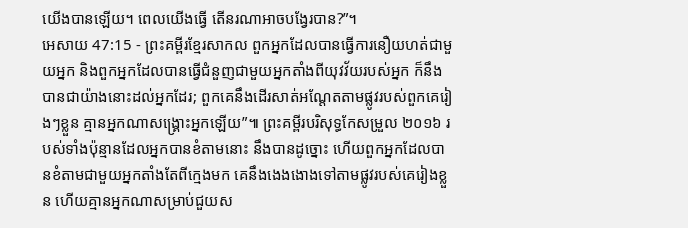យើងបានឡើយ។ ពេលយើងធ្វើ តើនរណាអាចបង្វែរបាន?”។
អេសាយ 47:15 - ព្រះគម្ពីរខ្មែរសាកល ពួកអ្នកដែលបានធ្វើការនឿយហត់ជាមួយអ្នក និងពួកអ្នកដែលបានធ្វើជំនួញជាមួយអ្នកតាំងពីយុវវ័យរបស់អ្នក ក៏នឹងបានជាយ៉ាងនោះដល់អ្នកដែរ; ពួកគេនឹងដើរសាត់អណ្ដែតតាមផ្លូវរបស់ពួកគេរៀងៗខ្លួន គ្មានអ្នកណាសង្គ្រោះអ្នកឡើយ”៕ ព្រះគម្ពីរបរិសុទ្ធកែសម្រួល ២០១៦ របស់ទាំងប៉ុន្មានដែលអ្នកបានខំតាមនោះ នឹងបានដូច្នោះ ហើយពួកអ្នកដែលបានខំតាមជាមួយអ្នកតាំងតែពីក្មេងមក គេនឹងងេងងោងទៅតាមផ្លូវរបស់គេរៀងខ្លួន ហើយគ្មានអ្នកណាសម្រាប់ជួយស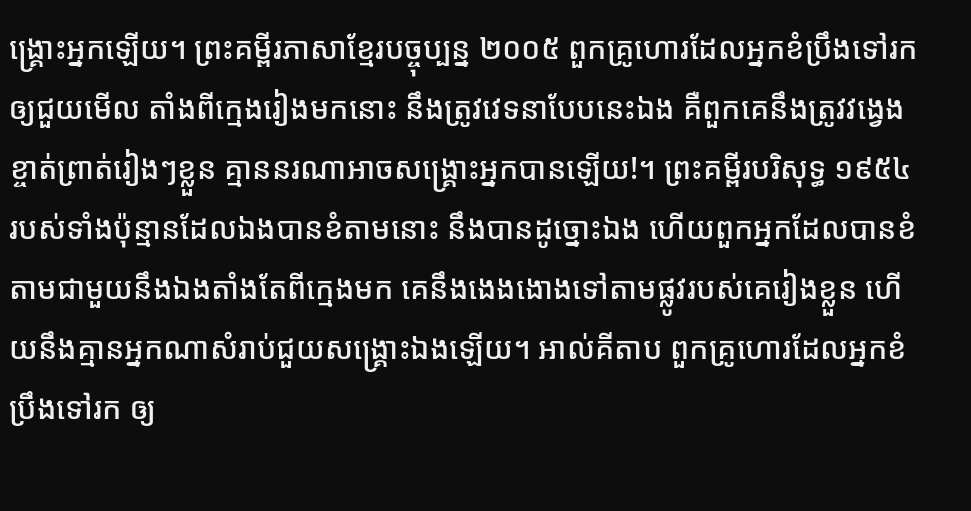ង្គ្រោះអ្នកឡើយ។ ព្រះគម្ពីរភាសាខ្មែរបច្ចុប្បន្ន ២០០៥ ពួកគ្រូហោរដែលអ្នកខំប្រឹងទៅរក ឲ្យជួយមើល តាំងពីក្មេងរៀងមកនោះ នឹងត្រូវវេទនាបែបនេះឯង គឺពួកគេនឹងត្រូវវង្វេងខ្ចាត់ព្រាត់រៀងៗខ្លួន គ្មាននរណាអាចសង្គ្រោះអ្នកបានឡើយ!។ ព្រះគម្ពីរបរិសុទ្ធ ១៩៥៤ របស់ទាំងប៉ុន្មានដែលឯងបានខំតាមនោះ នឹងបានដូច្នោះឯង ហើយពួកអ្នកដែលបានខំតាមជាមួយនឹងឯងតាំងតែពីក្មេងមក គេនឹងងេងងោងទៅតាមផ្លូវរបស់គេរៀងខ្លួន ហើយនឹងគ្មានអ្នកណាសំរាប់ជួយសង្គ្រោះឯងឡើយ។ អាល់គីតាប ពួកគ្រូហោរដែលអ្នកខំប្រឹងទៅរក ឲ្យ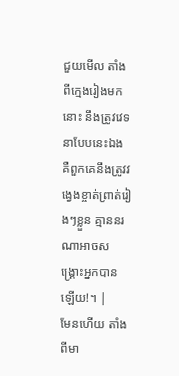ជួយមើល តាំងពីក្មេងរៀងមកនោះ នឹងត្រូវវេទនាបែបនេះឯង គឺពួកគេនឹងត្រូវវង្វេងខ្ចាត់ព្រាត់រៀងៗខ្លួន គ្មាននរណាអាចសង្គ្រោះអ្នកបានឡើយ!។ |
មែនហើយ តាំងពីមា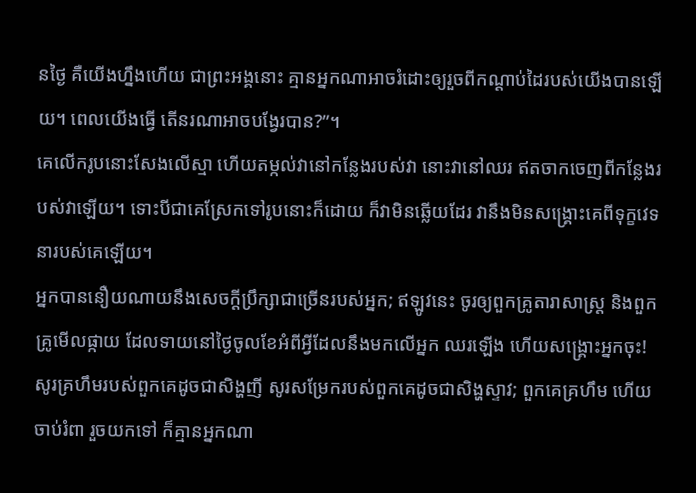នថ្ងៃ គឺយើងហ្នឹងហើយ ជាព្រះអង្គនោះ គ្មានអ្នកណាអាចរំដោះឲ្យរួចពីកណ្ដាប់ដៃរបស់យើងបានឡើយ។ ពេលយើងធ្វើ តើនរណាអាចបង្វែរបាន?”។
គេលើករូបនោះសែងលើស្មា ហើយតម្កល់វានៅកន្លែងរបស់វា នោះវានៅឈរ ឥតចាកចេញពីកន្លែងរបស់វាឡើយ។ ទោះបីជាគេស្រែកទៅរូបនោះក៏ដោយ ក៏វាមិនឆ្លើយដែរ វានឹងមិនសង្គ្រោះគេពីទុក្ខវេទនារបស់គេឡើយ។
អ្នកបាននឿយណាយនឹងសេចក្ដីប្រឹក្សាជាច្រើនរបស់អ្នក; ឥឡូវនេះ ចូរឲ្យពួកគ្រូតារាសាស្ត្រ និងពួកគ្រូមើលផ្កាយ ដែលទាយនៅថ្ងៃចូលខែអំពីអ្វីដែលនឹងមកលើអ្នក ឈរឡើង ហើយសង្គ្រោះអ្នកចុះ!
សូរគ្រហឹមរបស់ពួកគេដូចជាសិង្ហញី សូរសម្រែករបស់ពួកគេដូចជាសិង្ហស្ទាវ; ពួកគេគ្រហឹម ហើយចាប់រំពា រួចយកទៅ ក៏គ្មានអ្នកណា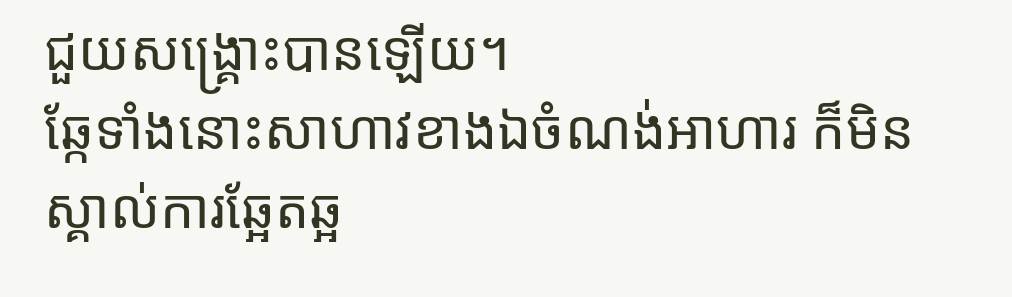ជួយសង្គ្រោះបានឡើយ។
ឆ្កែទាំងនោះសាហាវខាងឯចំណង់អាហារ ក៏មិនស្គាល់ការឆ្អែតឆ្អ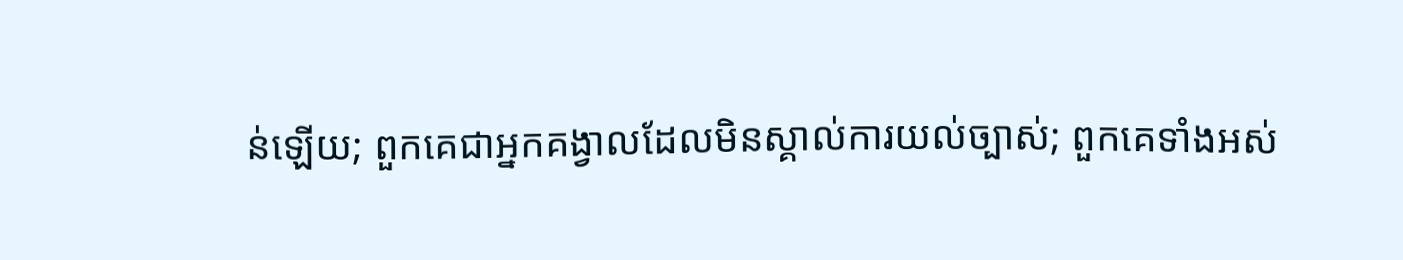ន់ឡើយ; ពួកគេជាអ្នកគង្វាលដែលមិនស្គាល់ការយល់ច្បាស់; ពួកគេទាំងអស់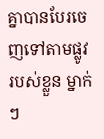គ្នាបានបែរចេញទៅតាមផ្លូវរបស់ខ្លួន ម្នាក់ៗ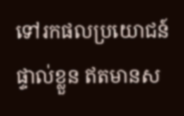ទៅរកផលប្រយោជន៍ផ្ទាល់ខ្លួន ឥតមានស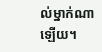ល់ម្នាក់ណាឡើយ។